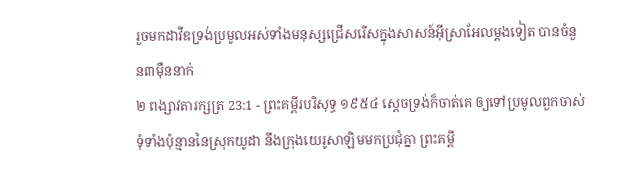រួចមកដាវីឌទ្រង់ប្រមូលអស់ទាំងមនុស្សជ្រើសរើសក្នុងសាសន៍អ៊ីស្រាអែលម្តងទៀត បានចំនួន៣ម៉ឺននាក់
២ ពង្សាវតារក្សត្រ 23:1 - ព្រះគម្ពីរបរិសុទ្ធ ១៩៥៤ ស្តេចទ្រង់ក៏ចាត់គេ ឲ្យទៅប្រមូលពួកចាស់ទុំទាំងប៉ុន្មាននៃស្រុកយូដា នឹងក្រុងយេរូសាឡិមមកប្រជុំគ្នា ព្រះគម្ពី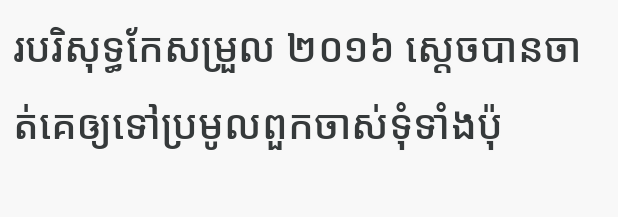របរិសុទ្ធកែសម្រួល ២០១៦ ស្តេចបានចាត់គេឲ្យទៅប្រមូលពួកចាស់ទុំទាំងប៉ុ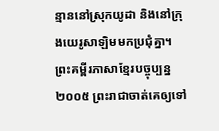ន្មាននៅស្រុកយូដា និងនៅក្រុងយេរូសាឡិមមកប្រជុំគ្នា។ ព្រះគម្ពីរភាសាខ្មែរបច្ចុប្បន្ន ២០០៥ ព្រះរាជាចាត់គេឲ្យទៅ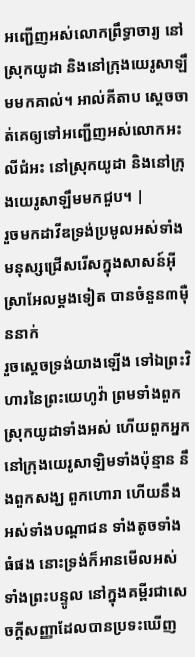អញ្ជើញអស់លោកព្រឹទ្ធាចារ្យ នៅស្រុកយូដា និងនៅក្រុងយេរូសាឡឹមមកគាល់។ អាល់គីតាប ស្តេចចាត់គេឲ្យទៅអញ្ជើញអស់លោកអះលីជំអះ នៅស្រុកយូដា និងនៅក្រុងយេរូសាឡឹមមកជួប។ |
រួចមកដាវីឌទ្រង់ប្រមូលអស់ទាំងមនុស្សជ្រើសរើសក្នុងសាសន៍អ៊ីស្រាអែលម្តងទៀត បានចំនួន៣ម៉ឺននាក់
រួចស្តេចទ្រង់យាងឡើង ទៅឯព្រះវិហារនៃព្រះយេហូវ៉ា ព្រមទាំងពួកស្រុកយូដាទាំងអស់ ហើយពួកអ្នកនៅក្រុងយេរូសាឡិមទាំងប៉ុន្មាន នឹងពួកសង្ឃ ពួកហោរា ហើយនឹងអស់ទាំងបណ្តាជន ទាំងតូចទាំងធំផង នោះទ្រង់ក៏អានមើលអស់ទាំងព្រះបន្ទូល នៅក្នុងគម្ពីរជាសេចក្ដីសញ្ញាដែលបានប្រទះឃើញ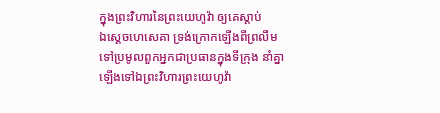ក្នុងព្រះវិហារនៃព្រះយេហូវ៉ា ឲ្យគេស្តាប់
ឯស្តេចហេសេគា ទ្រង់ក្រោកឡើងពីព្រលឹម ទៅប្រមូលពួកអ្នកជាប្រធានក្នុងទីក្រុង នាំគ្នាឡើងទៅឯព្រះវិហារព្រះយេហូវ៉ា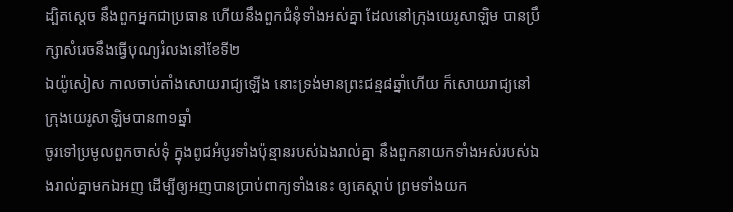ដ្បិតស្តេច នឹងពួកអ្នកជាប្រធាន ហើយនឹងពួកជំនុំទាំងអស់គ្នា ដែលនៅក្រុងយេរូសាឡិម បានប្រឹក្សាសំរេចនឹងធ្វើបុណ្យរំលងនៅខែទី២
ឯយ៉ូសៀស កាលចាប់តាំងសោយរាជ្យឡើង នោះទ្រង់មានព្រះជន្ម៨ឆ្នាំហើយ ក៏សោយរាជ្យនៅក្រុងយេរូសាឡិមបាន៣១ឆ្នាំ
ចូរទៅប្រមូលពួកចាស់ទុំ ក្នុងពូជអំបូរទាំងប៉ុន្មានរបស់ឯងរាល់គ្នា នឹងពួកនាយកទាំងអស់របស់ឯងរាល់គ្នាមកឯអញ ដើម្បីឲ្យអញបានប្រាប់ពាក្យទាំងនេះ ឲ្យគេស្តាប់ ព្រមទាំងយក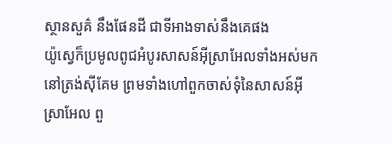ស្ថានសួគ៌ នឹងផែនដី ជាទីអាងទាស់នឹងគេផង
យ៉ូស្វេក៏ប្រមូលពូជអំបូរសាសន៍អ៊ីស្រាអែលទាំងអស់មកនៅត្រង់ស៊ីគែម ព្រមទាំងហៅពួកចាស់ទុំនៃសាសន៍អ៊ីស្រាអែល ពួ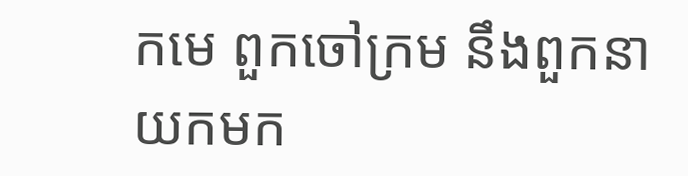កមេ ពួកចៅក្រម នឹងពួកនាយកមក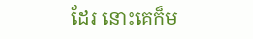ដែរ នោះគេក៏ម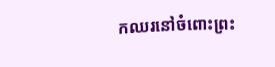កឈរនៅចំពោះព្រះ